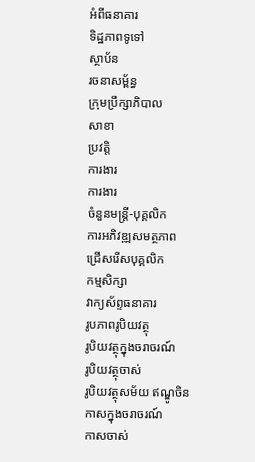អំពីធនាគារ
ទិដ្ឋភាពទូទៅ
ស្ថាប័ន
រចនាសម្ព័ន្ធ
ក្រុមប្រឹក្សាភិបាល
សាខា
ប្រវត្តិ
ការងារ
ការងារ
ចំនួនមន្ត្រី-បុគ្គលិក
ការអភិវឌ្ឍសមត្ថភាព
ជ្រើសរើសបុគ្គលិក
កម្មសិក្សា
វាក្យស័ព្ទធនាគារ
រូបភាពរូបិយវត្ថុ
រូបិយវត្ថុក្នុងចរាចរណ៍
រូបិយវត្ថុចាស់
រូបិយវត្ថុសម័យ ឥណ្ឌូចិន
កាសក្នុងចរាចរណ៍
កាសចាស់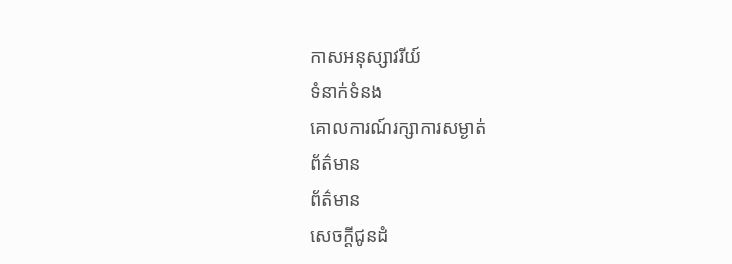កាសអនុស្សាវរីយ៍
ទំនាក់ទំនង
គោលការណ៍រក្សាការសម្ងាត់
ព័ត៌មាន
ព័ត៌មាន
សេចក្តីជូនដំ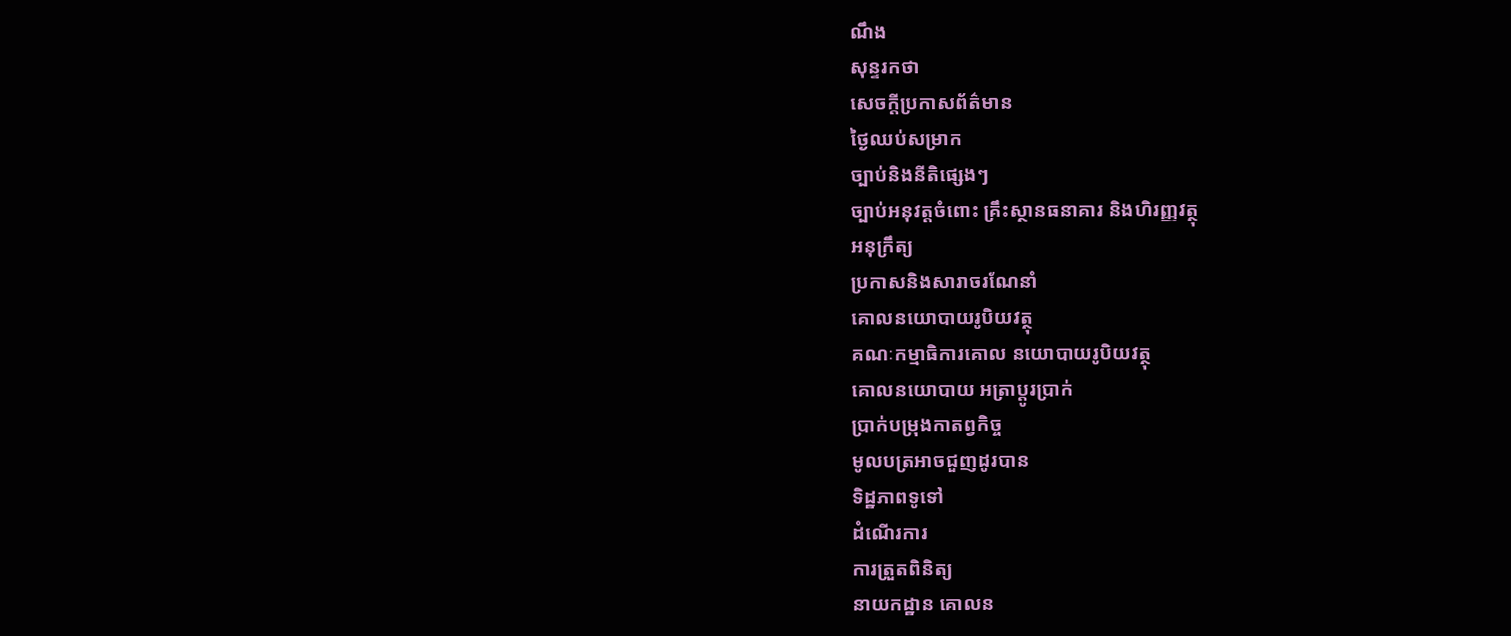ណឹង
សុន្ទរកថា
សេចក្តីប្រកាសព័ត៌មាន
ថ្ងៃឈប់សម្រាក
ច្បាប់និងនីតិផ្សេងៗ
ច្បាប់អនុវត្តចំពោះ គ្រឹះស្ថានធនាគារ និងហិរញ្ញវត្ថុ
អនុក្រឹត្យ
ប្រកាសនិងសារាចរណែនាំ
គោលនយោបាយរូបិយវត្ថុ
គណៈកម្មាធិការគោល នយោបាយរូបិយវត្ថុ
គោលនយោបាយ អត្រាប្តូរប្រាក់
ប្រាក់បម្រុងកាតព្វកិច្ច
មូលបត្រអាចជួញដូរបាន
ទិដ្ឋភាពទូទៅ
ដំណើរការ
ការត្រួតពិនិត្យ
នាយកដ្ឋាន គោលន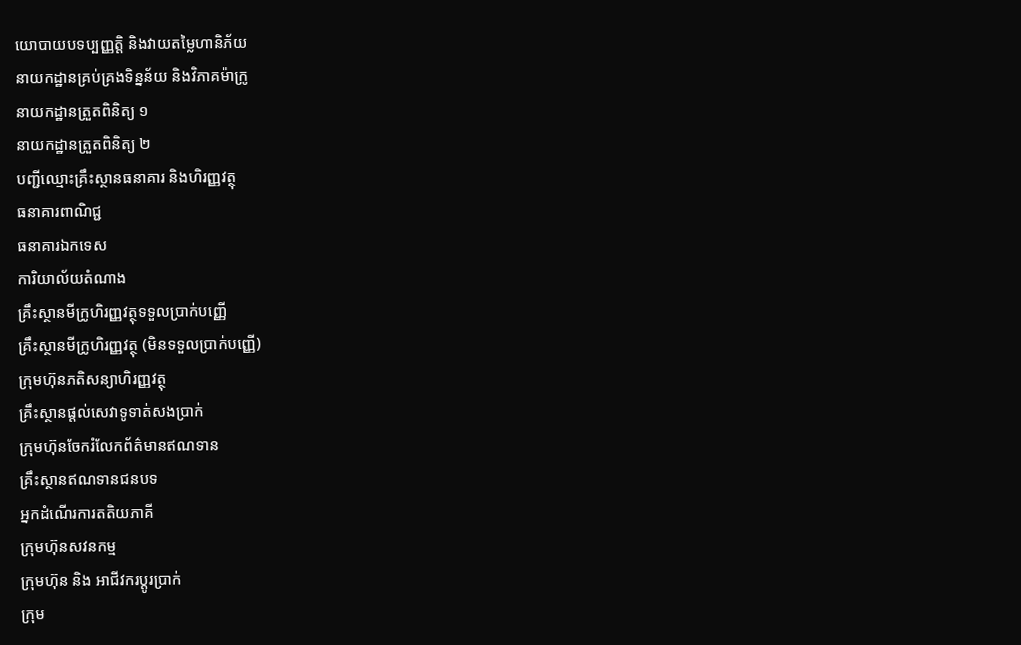យោបាយបទប្បញ្ញត្តិ និងវាយតម្លៃហានិភ័យ
នាយកដ្ឋានគ្រប់គ្រងទិន្នន័យ និងវិភាគម៉ាក្រូ
នាយកដ្ឋានត្រួតពិនិត្យ ១
នាយកដ្ឋានត្រួតពិនិត្យ ២
បញ្ជីឈ្មោះគ្រឹះស្ថានធនាគារ និងហិរញ្ញវត្ថុ
ធនាគារពាណិជ្ជ
ធនាគារឯកទេស
ការិយាល័យតំណាង
គ្រឹះស្ថានមីក្រូហិរញ្ញវត្ថុទទួលប្រាក់បញ្ញើ
គ្រឹះស្ថានមីក្រូហិរញ្ញវត្ថុ (មិនទទួលប្រាក់បញ្ញើ)
ក្រុមហ៊ុនភតិសន្យាហិរញ្ញវត្ថុ
គ្រឹះស្ថានផ្ដល់សេវាទូទាត់សងប្រាក់
ក្រុមហ៊ុនចែករំលែកព័ត៌មានឥណទាន
គ្រឹះស្ថានឥណទានជនបទ
អ្នកដំណើរការតតិយភាគី
ក្រុមហ៊ុនសវនកម្ម
ក្រុមហ៊ុន និង អាជីវករប្តូរប្រាក់
ក្រុម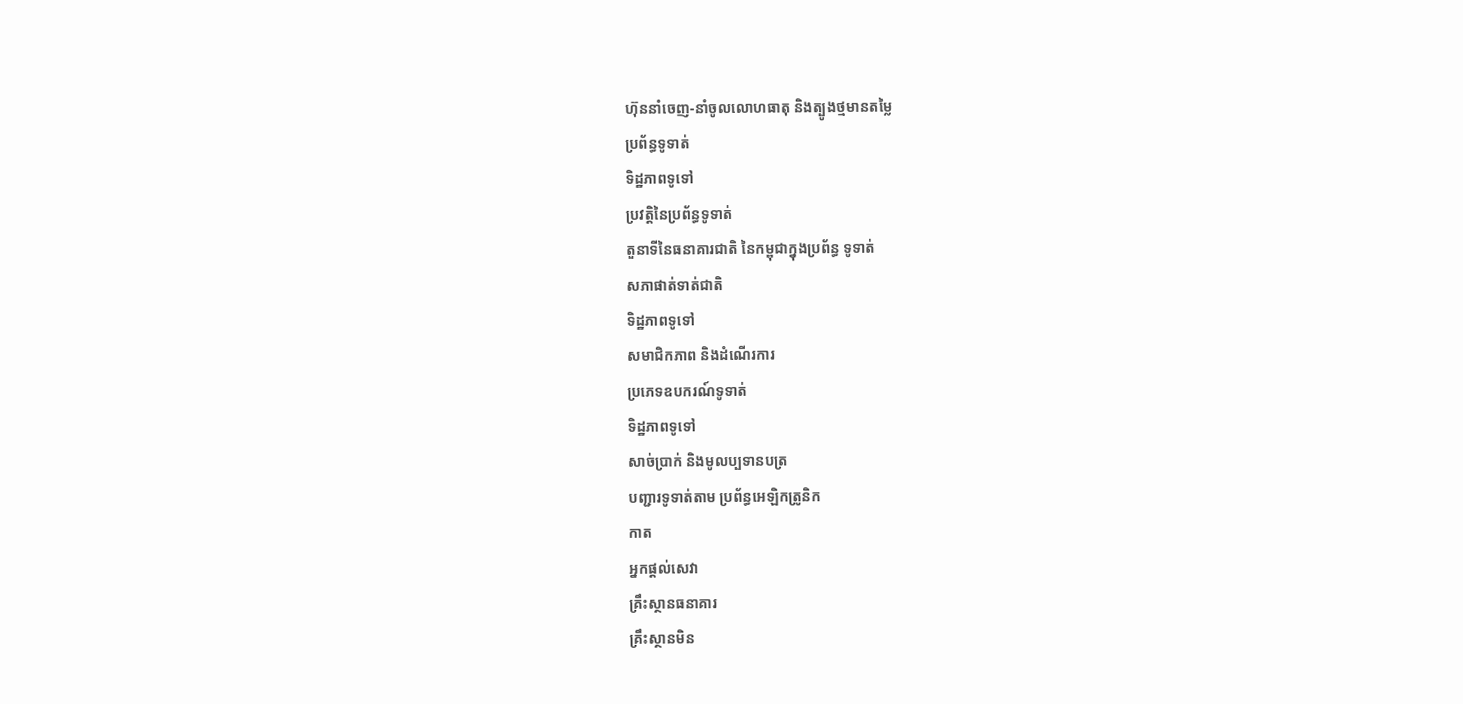ហ៊ុននាំចេញ-នាំចូលលោហធាតុ និងត្បូងថ្មមានតម្លៃ
ប្រព័ន្ធទូទាត់
ទិដ្ឋភាពទូទៅ
ប្រវត្តិនៃប្រព័ន្ធទូទាត់
តួនាទីនៃធនាគារជាតិ នៃកម្ពុជាក្នុងប្រព័ន្ធ ទូទាត់
សភាផាត់ទាត់ជាតិ
ទិដ្ឋភាពទូទៅ
សមាជិកភាព និងដំណើរការ
ប្រភេទឧបករណ៍ទូទាត់
ទិដ្ឋភាពទូទៅ
សាច់ប្រាក់ និងមូលប្បទានបត្រ
បញ្ជារទូទាត់តាម ប្រព័ន្ធអេឡិកត្រូនិក
កាត
អ្នកផ្តល់សេវា
គ្រឹះស្ថានធនាគារ
គ្រឹះស្ថានមិន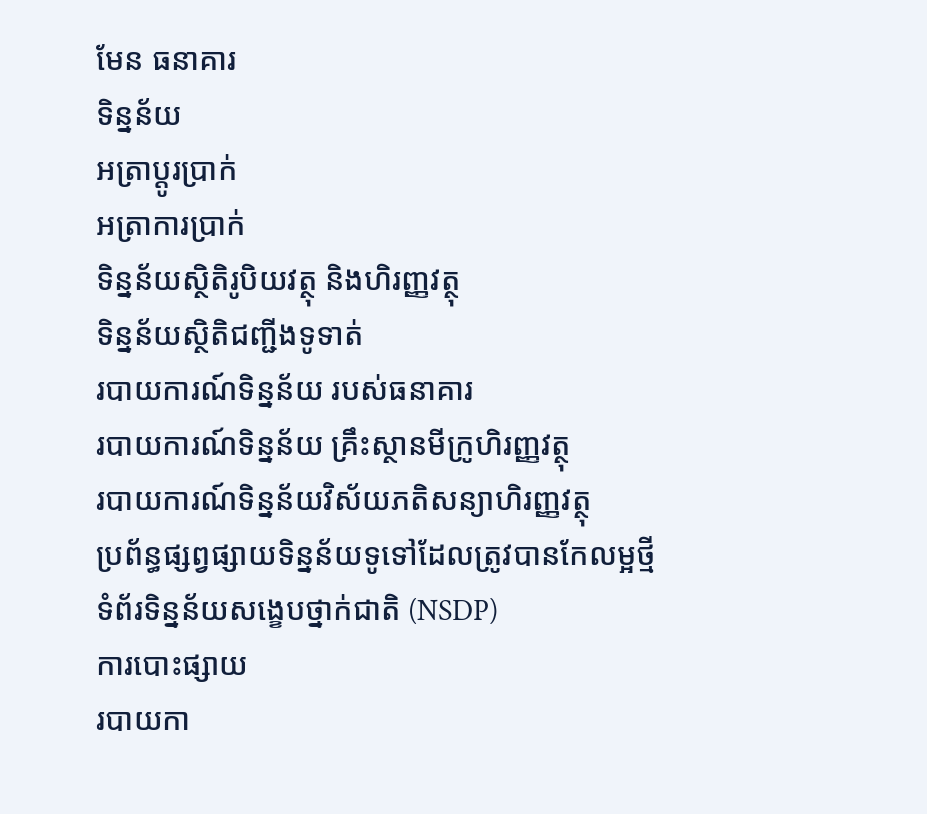មែន ធនាគារ
ទិន្នន័យ
អត្រាប្តូរបា្រក់
អត្រាការប្រាក់
ទិន្នន័យស្ថិតិរូបិយវត្ថុ និងហិរញ្ញវត្ថុ
ទិន្នន័យស្ថិតិជញ្ជីងទូទាត់
របាយការណ៍ទិន្នន័យ របស់ធនាគារ
របាយការណ៍ទិន្នន័យ គ្រឹះស្ថានមីក្រូហិរញ្ញវត្ថុ
របាយការណ៍ទិន្នន័យវិស័យភតិសន្យាហិរញ្ញវត្ថុ
ប្រព័ន្ធផ្សព្វផ្សាយទិន្នន័យទូទៅដែលត្រូវបានកែលម្អថ្មី
ទំព័រទិន្នន័យសង្ខេបថ្នាក់ជាតិ (NSDP)
ការបោះផ្សាយ
របាយកា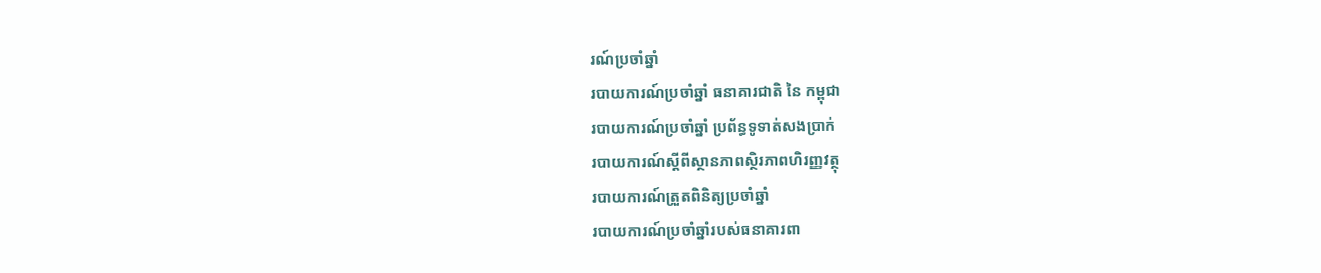រណ៍ប្រចាំឆ្នាំ
របាយការណ៍ប្រចាំឆ្នាំ ធនាគារជាតិ នៃ កម្ពុជា
របាយការណ៍ប្រចាំឆ្នាំ ប្រព័ន្ធទូទាត់សងប្រាក់
របាយការណ៍ស្តីពីស្ថានភាពស្ថិរភាពហិរញ្ញវត្ថុ
របាយការណ៍ត្រួតពិនិត្យប្រចាំឆ្នាំ
របាយការណ៍ប្រចាំឆ្នាំរបស់ធនាគារពា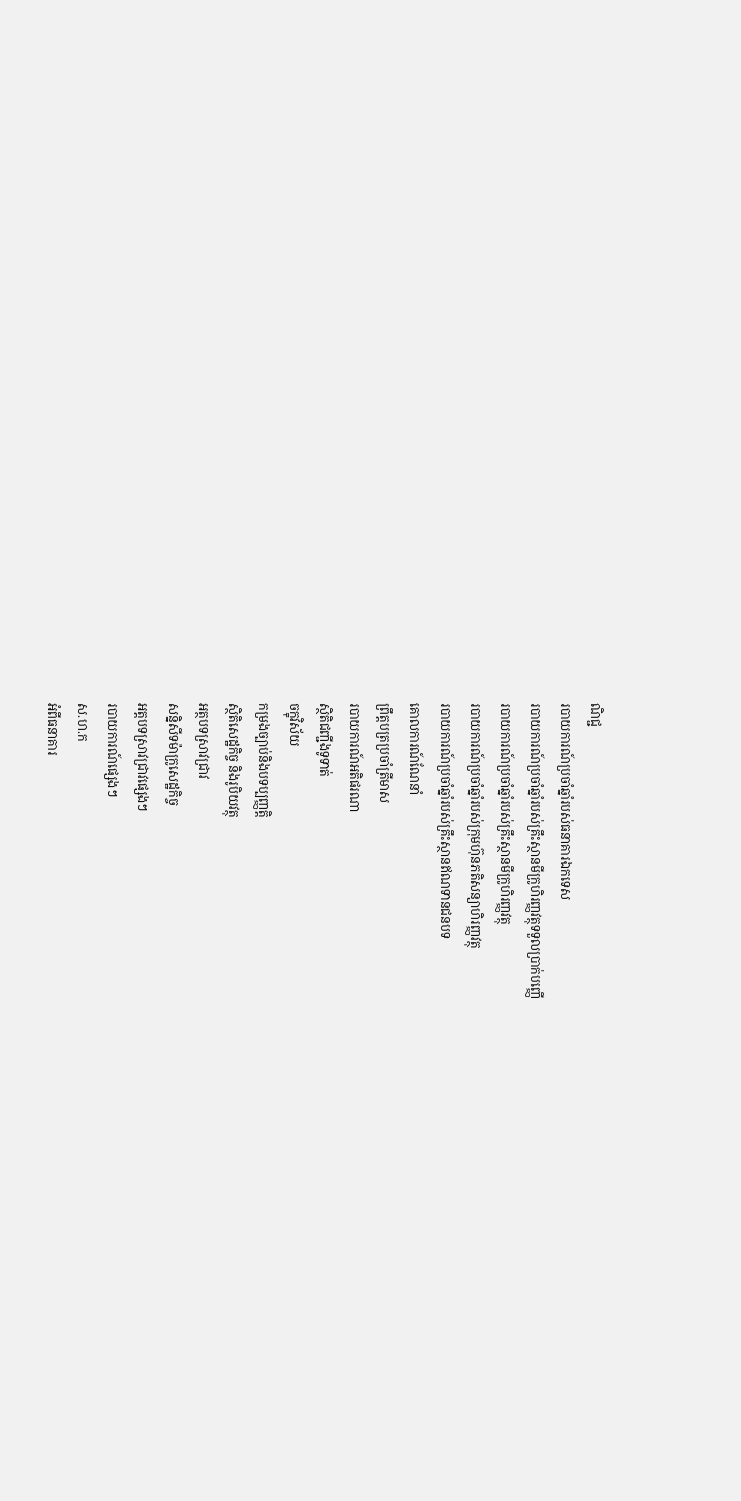ណិជ្ជ
របាយការណ៍ប្រចាំឆ្នាំរបស់ធនាគារឯកទេស
របាយការណ៍ប្រចាំឆ្នាំរបស់គ្រឹះស្ថានមីក្រូហិរញ្ញវត្ថុទទួលប្រាក់បញ្ញើ
របាយការណ៍ប្រចាំឆ្នាំរបស់គ្រឹះស្ថានមីក្រូហិរញ្ញវត្ថុ
របាយការណ៍ប្រចាំឆ្នាំរបស់ក្រុមហ៊ុនភតិសន្យាហិរញ្ញវត្ថុ
របាយការណ៍ប្រចាំឆ្នាំរបស់គ្រឹះស្ថានឥណទានជនបទ
គោលការណ៍ណែនាំ
ព្រឹត្តបត្រប្រចាំត្រីមាស
របាយការណ៍អតិផរណា
ស្ថិតិជញ្ជីងទូទាត់
ចក្ខុវិស័យ
កម្រងច្បាប់និងបទប្បញ្ញត្តិ
ស្ថិតិសេដ្ឋកិច្ច និងរូបិយវត្ថុ
អត្ថបទស្រាវជ្រាវ
សន្និសីទម៉ាក្រូសេដ្ឋកិច្ច
អត្តបទស្រាវជ្រាវផ្សេងៗ
របាយការណ៍ផ្សេងៗ
ស.ហ.ក
អំពីធនាគារ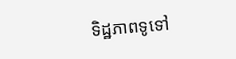ទិដ្ឋភាពទូទៅ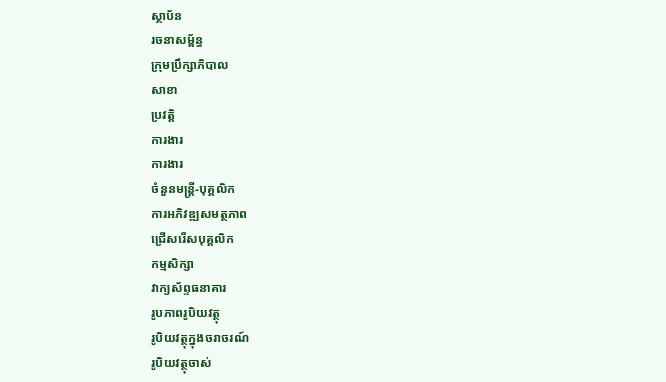ស្ថាប័ន
រចនាសម្ព័ន្ធ
ក្រុមប្រឹក្សាភិបាល
សាខា
ប្រវត្តិ
ការងារ
ការងារ
ចំនួនមន្ត្រី-បុគ្គលិក
ការអភិវឌ្ឍសមត្ថភាព
ជ្រើសរើសបុគ្គលិក
កម្មសិក្សា
វាក្យស័ព្ទធនាគារ
រូបភាពរូបិយវត្ថុ
រូបិយវត្ថុក្នុងចរាចរណ៍
រូបិយវត្ថុចាស់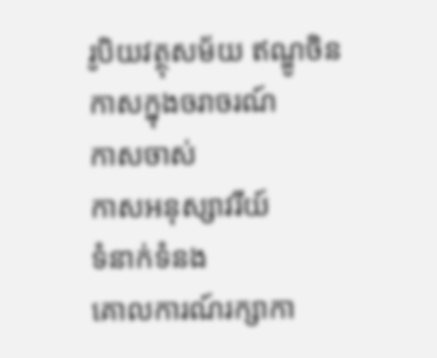រូបិយវត្ថុសម័យ ឥណ្ឌូចិន
កាសក្នុងចរាចរណ៍
កាសចាស់
កាសអនុស្សាវរីយ៍
ទំនាក់ទំនង
គោលការណ៍រក្សាកា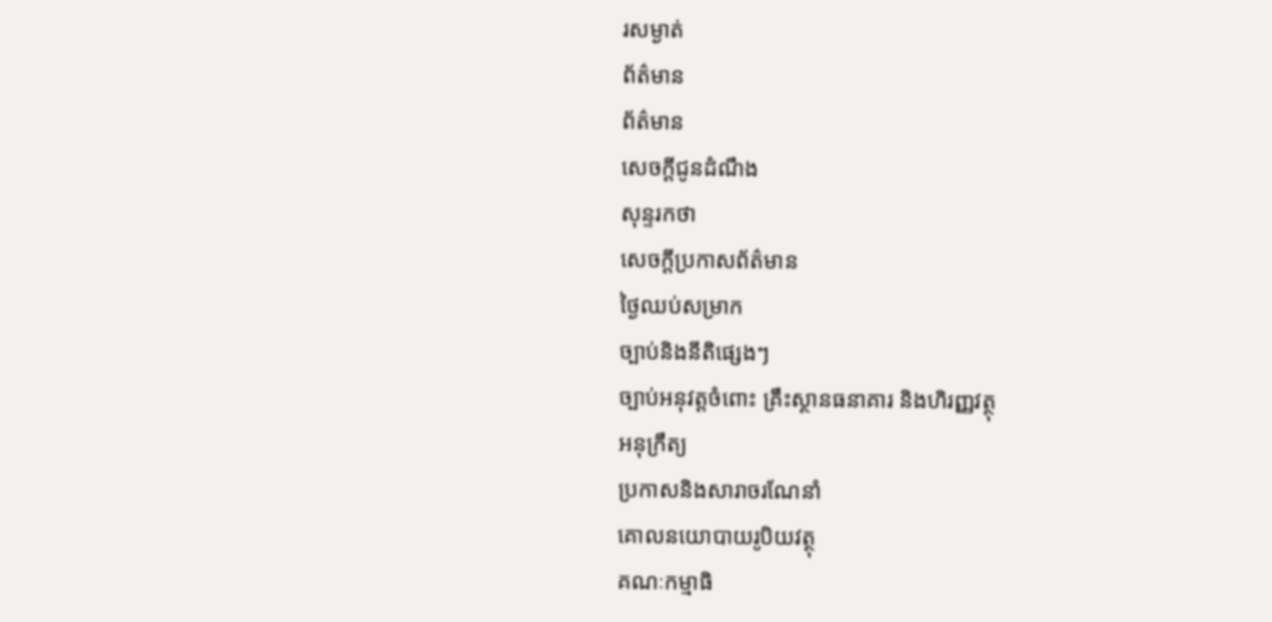រសម្ងាត់
ព័ត៌មាន
ព័ត៌មាន
សេចក្តីជូនដំណឹង
សុន្ទរកថា
សេចក្តីប្រកាសព័ត៌មាន
ថ្ងៃឈប់សម្រាក
ច្បាប់និងនីតិផ្សេងៗ
ច្បាប់អនុវត្តចំពោះ គ្រឹះស្ថានធនាគារ និងហិរញ្ញវត្ថុ
អនុក្រឹត្យ
ប្រកាសនិងសារាចរណែនាំ
គោលនយោបាយរូបិយវត្ថុ
គណៈកម្មាធិ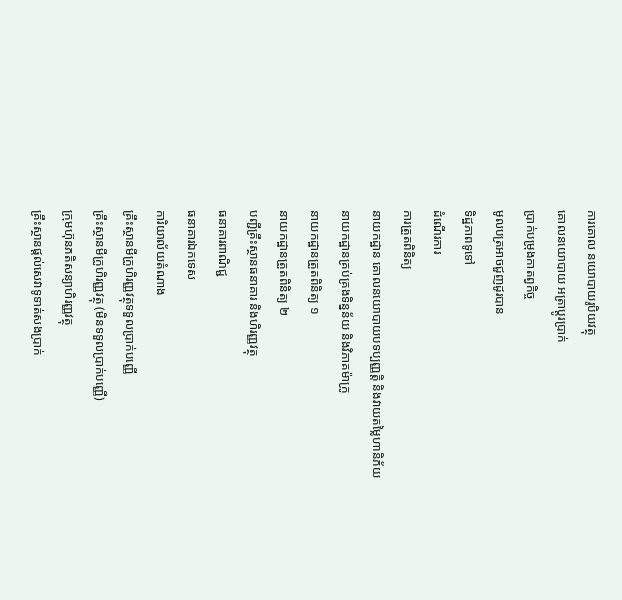ការគោល នយោបាយរូបិយវត្ថុ
គោលនយោបាយ អត្រាប្តូរប្រាក់
ប្រាក់បម្រុងកាតព្វកិច្ច
មូលបត្រអាចជួញដូរបាន
ទិដ្ឋភាពទូទៅ
ដំណើរការ
ការត្រួតពិនិត្យ
នាយកដ្ឋាន គោលនយោបាយបទប្បញ្ញត្តិ និងវាយតម្លៃហានិភ័យ
នាយកដ្ឋានគ្រប់គ្រងទិន្នន័យ និងវិភាគម៉ាក្រូ
នាយកដ្ឋានត្រួតពិនិត្យ ១
នាយកដ្ឋានត្រួតពិនិត្យ ២
បញ្ជីគ្រឹះស្ថានធនាគារ និងហិរញ្ញវត្ថុ
ធនាគារពាណិជ្ជ
ធនាគារឯកទេស
ការិយាល័យតំណាង
គ្រឹះស្ថានមីក្រូហិរញ្ញវត្ថុទទួលប្រាក់បញ្ញើ
គ្រឹះស្ថានមីក្រូហិរញ្ញវត្ថុ (មិនទទួលប្រាក់បញ្ញើ)
ក្រុមហ៊ុនភតិសន្យាហិរញ្ញវត្ថុ
គ្រឹះស្ថានផ្ដល់សេវាទូទាត់សងប្រាក់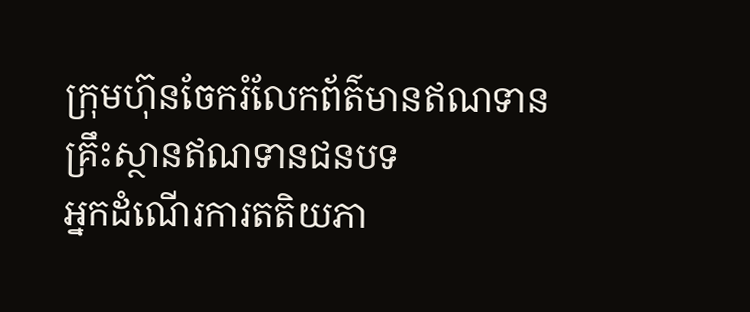ក្រុមហ៊ុនចែករំលែកព័ត៌មានឥណទាន
គ្រឹះស្ថានឥណទានជនបទ
អ្នកដំណើរការតតិយភា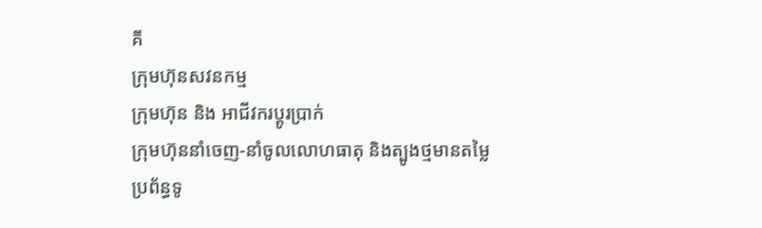គី
ក្រុមហ៊ុនសវនកម្ម
ក្រុមហ៊ុន និង អាជីវករប្តូរប្រាក់
ក្រុមហ៊ុននាំចេញ-នាំចូលលោហធាតុ និងត្បូងថ្មមានតម្លៃ
ប្រព័ន្ធទូ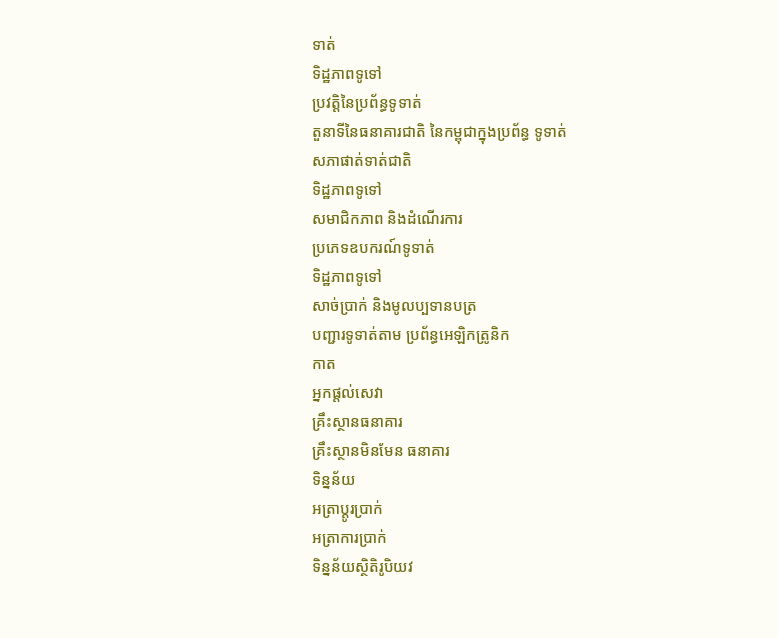ទាត់
ទិដ្ឋភាពទូទៅ
ប្រវត្តិនៃប្រព័ន្ធទូទាត់
តួនាទីនៃធនាគារជាតិ នៃកម្ពុជាក្នុងប្រព័ន្ធ ទូទាត់
សភាផាត់ទាត់ជាតិ
ទិដ្ឋភាពទូទៅ
សមាជិកភាព និងដំណើរការ
ប្រភេទឧបករណ៍ទូទាត់
ទិដ្ឋភាពទូទៅ
សាច់ប្រាក់ និងមូលប្បទានបត្រ
បញ្ជារទូទាត់តាម ប្រព័ន្ធអេឡិកត្រូនិក
កាត
អ្នកផ្តល់សេវា
គ្រឹះស្ថានធនាគារ
គ្រឹះស្ថានមិនមែន ធនាគារ
ទិន្នន័យ
អត្រាប្តូរបា្រក់
អត្រាការប្រាក់
ទិន្នន័យស្ថិតិរូបិយវ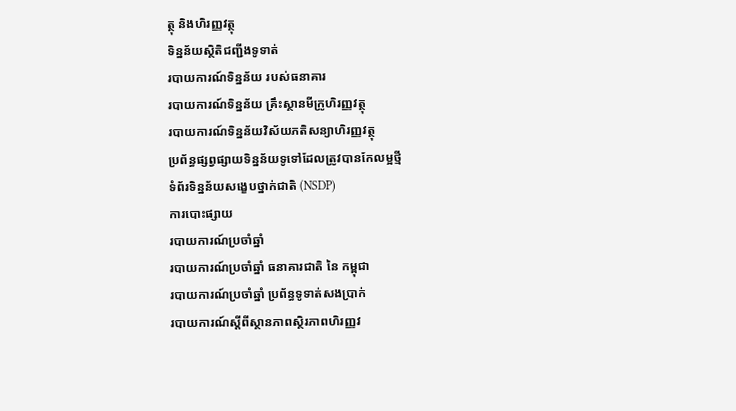ត្ថុ និងហិរញ្ញវត្ថុ
ទិន្នន័យស្ថិតិជញ្ជីងទូទាត់
របាយការណ៍ទិន្នន័យ របស់ធនាគារ
របាយការណ៍ទិន្នន័យ គ្រឹះស្ថានមីក្រូហិរញ្ញវត្ថុ
របាយការណ៍ទិន្នន័យវិស័យភតិសន្យាហិរញ្ញវត្ថុ
ប្រព័ន្ធផ្សព្វផ្សាយទិន្នន័យទូទៅដែលត្រូវបានកែលម្អថ្មី
ទំព័រទិន្នន័យសង្ខេបថ្នាក់ជាតិ (NSDP)
ការបោះផ្សាយ
របាយការណ៍ប្រចាំឆ្នាំ
របាយការណ៍ប្រចាំឆ្នាំ ធនាគារជាតិ នៃ កម្ពុជា
របាយការណ៍ប្រចាំឆ្នាំ ប្រព័ន្ធទូទាត់សងប្រាក់
របាយការណ៍ស្តីពីស្ថានភាពស្ថិរភាពហិរញ្ញវ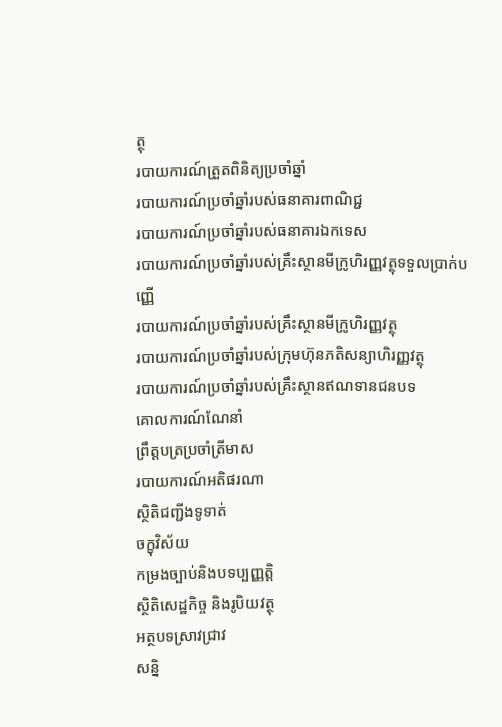ត្ថុ
របាយការណ៍ត្រួតពិនិត្យប្រចាំឆ្នាំ
របាយការណ៍ប្រចាំឆ្នាំរបស់ធនាគារពាណិជ្ជ
របាយការណ៍ប្រចាំឆ្នាំរបស់ធនាគារឯកទេស
របាយការណ៍ប្រចាំឆ្នាំរបស់គ្រឹះស្ថានមីក្រូហិរញ្ញវត្ថុទទួលប្រាក់បញ្ញើ
របាយការណ៍ប្រចាំឆ្នាំរបស់គ្រឹះស្ថានមីក្រូហិរញ្ញវត្ថុ
របាយការណ៍ប្រចាំឆ្នាំរបស់ក្រុមហ៊ុនភតិសន្យាហិរញ្ញវត្ថុ
របាយការណ៍ប្រចាំឆ្នាំរបស់គ្រឹះស្ថានឥណទានជនបទ
គោលការណ៍ណែនាំ
ព្រឹត្តបត្រប្រចាំត្រីមាស
របាយការណ៍អតិផរណា
ស្ថិតិជញ្ជីងទូទាត់
ចក្ខុវិស័យ
កម្រងច្បាប់និងបទប្បញ្ញត្តិ
ស្ថិតិសេដ្ឋកិច្ច និងរូបិយវត្ថុ
អត្ថបទស្រាវជ្រាវ
សន្និ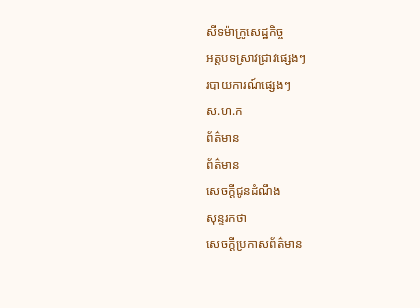សីទម៉ាក្រូសេដ្ឋកិច្ច
អត្តបទស្រាវជ្រាវផ្សេងៗ
របាយការណ៍ផ្សេងៗ
ស.ហ.ក
ព័ត៌មាន
ព័ត៌មាន
សេចក្តីជូនដំណឹង
សុន្ទរកថា
សេចក្តីប្រកាសព័ត៌មាន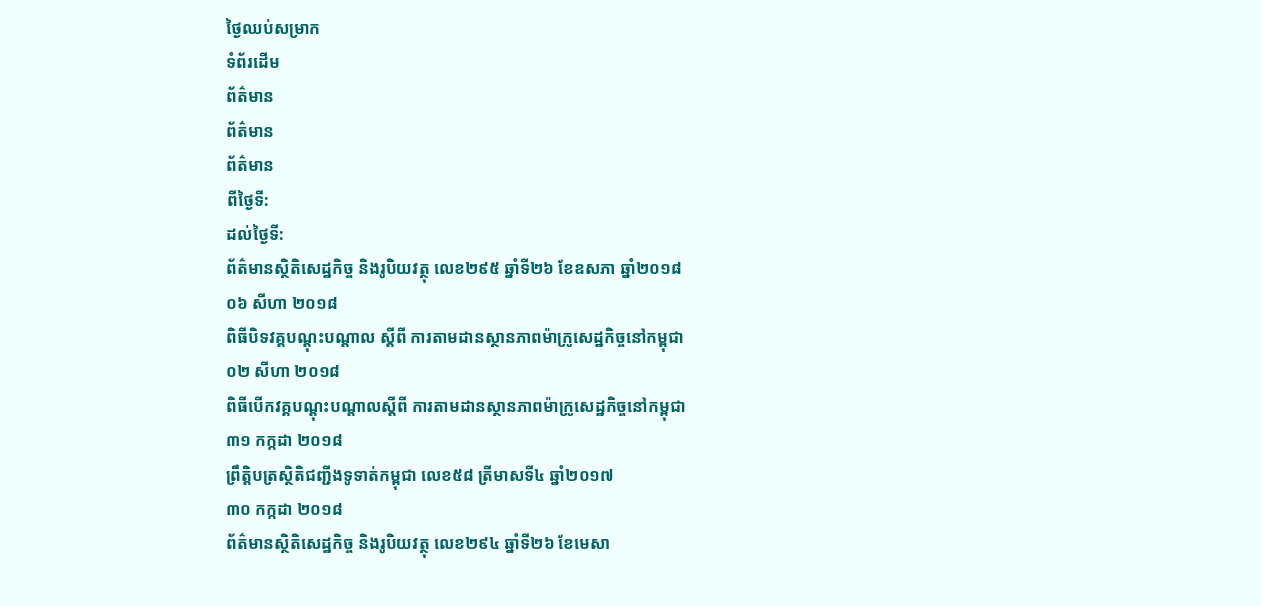ថ្ងៃឈប់សម្រាក
ទំព័រដើម
ព័ត៌មាន
ព័ត៌មាន
ព័ត៌មាន
ពីថ្ងៃទី:
ដល់ថ្ងៃទី:
ព័ត៌មានស្ថិតិសេដ្ឋកិច្ច និងរូបិយវត្ថុ លេខ២៩៥ ឆ្នាំទី២៦ ខែឧសភា ឆ្នាំ២០១៨
០៦ សីហា ២០១៨
ពិធីបិទវគ្គបណ្តុះបណ្តាល ស្តីពី ការតាមដានស្ថានភាពម៉ាក្រូសេដ្ឋកិច្ចនៅកម្ពុជា
០២ សីហា ២០១៨
ពិធីបើកវគ្គបណ្តុះបណ្តាលស្តីពី ការតាមដានស្ថានភាពម៉ាក្រូសេដ្ឋកិច្ចនៅកម្ពុជា
៣១ កក្កដា ២០១៨
ព្រឹត្តិបត្រស្ថិតិជញ្ជីងទូទាត់កម្ពុជា លេខ៥៨ ត្រីមាសទី៤ ឆ្នាំ២០១៧
៣០ កក្កដា ២០១៨
ព័ត៌មានស្ថិតិសេដ្ឋកិច្ច និងរូបិយវត្ថុ លេខ២៩៤ ឆ្នាំទី២៦ ខែមេសា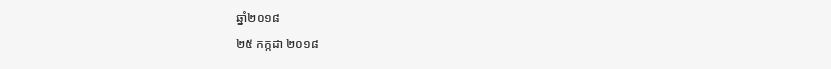ឆ្នាំ២០១៨
២៥ កក្កដា ២០១៨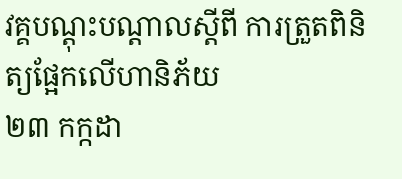វគ្គបណ្តុះបណ្តាលស្តីពី ការត្រួតពិនិត្យផ្អែកលើហានិភ័យ
២៣ កក្កដា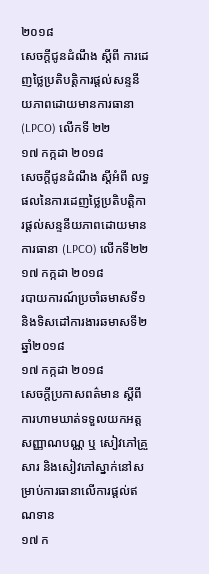២០១៨
សេចក្តីជូនដំណឹង ស្តីពី ការដេញថ្លៃប្រតិបត្តិការផ្តល់សន្ទនីយភាពដោយមានការធានា (LPCO) លើកទី ២២
១៧ កក្កដា ២០១៨
សេចក្តីជូនដំណឹង ស្តីអំពី លទ្ធផលនៃការដេញថ្លៃប្រតិបត្តិការផ្តល់សន្ទនីយភាពដោយមានការធានា (LPCO) លើកទី២២
១៧ កក្កដា ២០១៨
របាយការណ៍ប្រចាំឆមាសទី១ និងទិសដៅការងារឆមាសទី២ ឆ្នាំ២០១៨
១៧ កក្កដា ២០១៨
សេចក្តីប្រកាសពត៌មាន ស្តីពី ការហាមឃាត់ទទួលយកអត្តសញ្ញាណបណ្ណ ឬ សៀវភៅគ្រួសារ និងសៀវភៅស្នាក់នៅសម្រាប់ការធានាលើការផ្តល់ឥណទាន
១៧ ក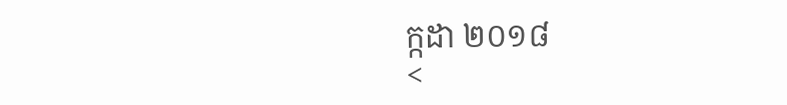ក្កដា ២០១៨
<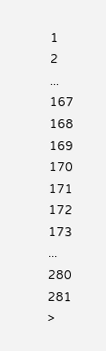1
2
...
167
168
169
170
171
172
173
...
280
281
>